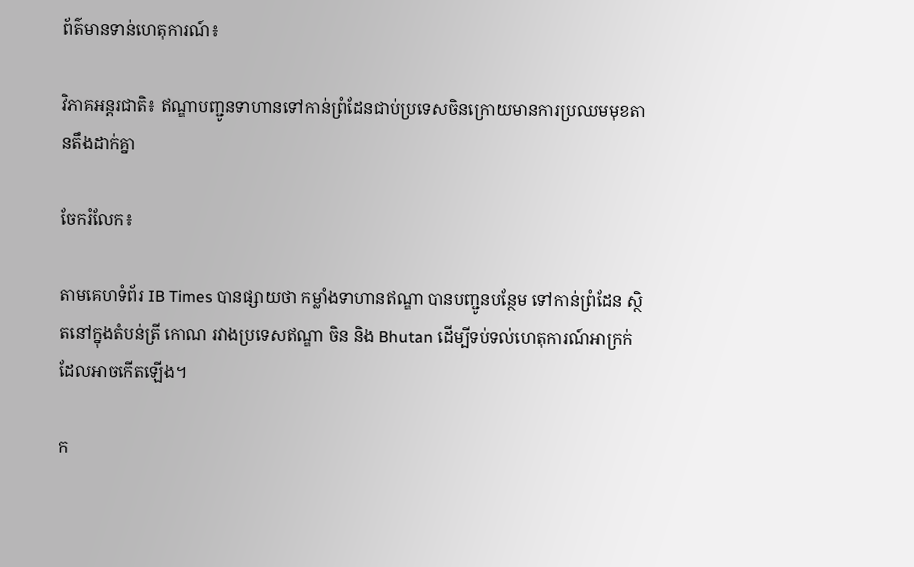ព័ត៌មានទាន់ហេតុការណ៍៖

វិភាគអន្តរជាតិ៖ ឥណ្ឌាបញ្ជូនទាហានទៅកាន់ព្រំដែនជាប់ប្រទេសចិនក្រោយមានការប្រឈមមុខតានតឹងដាក់គ្នា

ចែករំលែក៖

តាមគេហទំព័រ IB Times បានផ្សាយថា កម្លាំងទាហានឥណ្ឌា បានបញ្ជូនបន្ថែម ទៅកាន់ព្រំដែន ស្ថិតនៅក្នុងតំបន់ត្រី កោណ រវាងប្រទេសឥណ្ឌា ចិន និង Bhutan ដើម្បីទប់ទល់ហេតុការណ៍អាក្រក់ ដែលអាចកើតឡើង។

ក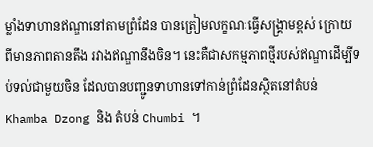ម្លាំងទាហានឥណ្ឌានៅតាមព្រំដែន បានត្រៀមលក្ខណៈធ្វើសង្គ្រាមខ្ពស់ ក្រោយ ពីមានភាពតានតឹង រវាងឥណ្ឌានឹងចិន។ នេះគឺជាសកម្មភាពថ្មីរបស់ឥណ្ឌាដើម្បីទប់ទល់ជាមួយចិន ដែលបានបញ្ជូនទាហានទៅកាន់ព្រំដែនស្ថិតនៅតំបន់ Khamba Dzong និង តំបន់ Chumbi ។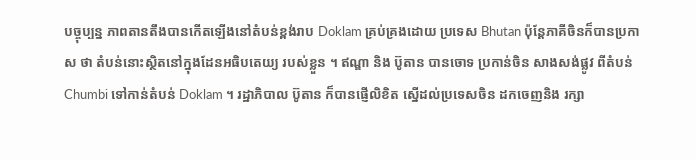បច្ចុប្បន្ន ភាពតានតឹងបានកើតឡើងនៅតំបន់ខ្ពង់រាប Doklam គ្រប់គ្រងដោយ ប្រទេស Bhutan ប៉ុន្តែភាគីចិនក៏បានប្រកាស ថា តំបន់នោះស្ថិតនៅក្នុងដែនអធិបតេយ្យ របស់ខ្លួន ។ ឥណ្ឌា និង ប៊ូតាន បានចោទ ប្រកាន់ចិន សាងសង់ផ្លូវ ពីតំបន់ Chumbi ទៅកាន់តំបន់ Doklam ។ រដ្ឋាភិបាល ប៊ូតាន ក៏បានផ្ញើលិខិត ស្នើដល់ប្រទេសចិន ដកចេញនិង រក្សា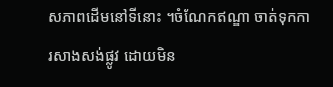សភាពដើមនៅទីនោះ ។ចំណែកឥណ្ឌា ចាត់ទុកការសាងសង់ផ្លូវ ដោយមិន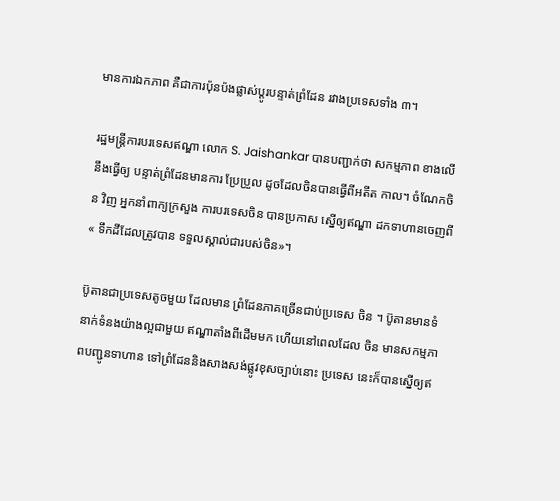មានការឯកភាព គឺជាការប៉ុនប៉ងផ្លាស់ប្តូរបន្ទាត់ព្រំដែន រវាងប្រទេសទាំង ៣។

រដ្ឋមន្ត្រីការបរទេសឥណ្ឌា លោក S. Jaishankar បានបញ្ជាក់ថា សកម្មភាព ខាងលើនឹងធ្វើឲ្យ បន្ទាត់ព្រំដែនមានការ ប្រែប្រួល ដូចដែលចិនបានធ្វើពីអតីត កាល។ ចំណែកចិន វិញ អ្នកនាំពាក្យក្រសួង ការបរទេសចិន បានប្រកាស ស្នើឲ្យឥណ្ឌា ដកទាហានចេញពី« ទឹកដីដែលត្រូវបាន ទទួលស្គាល់ជារបស់ចិន»។

ប៊ូតានជាប្រទេសតូចមួយ ដែលមាន ព្រំដែនភាគច្រើនជាប់ប្រទេស ចិន ។ ប៊ូតានមានទំនាក់ទំនងយ៉ាងល្អជាមួយ ឥណ្ឌាតាំងពីដើមមក ហើយនៅពេលដែល ចិន មានសកម្មភាពបញ្ជូនទាហាន ទៅព្រំដែននិងសាងសង់ផ្លូវខុសច្បាប់នោះ ប្រទេស នេះក៏បានស្នើឲ្យឥ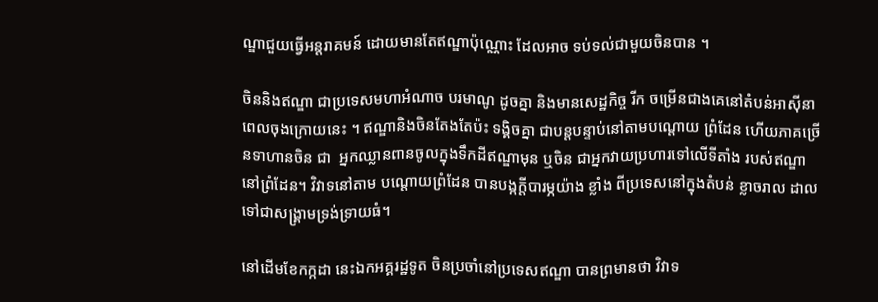ណ្ឌាជួយធ្វើអន្តរាគមន៍ ដោយមានតែឥណ្ឌាប៉ុណ្ណោះ ដែលអាច ទប់ទល់ជាមួយចិនបាន ។

ចិននិងឥណ្ឌា ជាប្រទេសមហាអំណាច បរមាណូ ដូចគ្នា និងមានសេដ្ឋកិច្ច រីក ចម្រើនជាងគេនៅតំបន់អាស៊ីនាពេលចុងក្រោយនេះ ។ ឥណ្ឌានិងចិនតែងតែប៉ះ ទង្គិចគ្នា ជាបន្តបន្ទាប់នៅតាមបណ្តោយ ព្រំដែន ហើយភាគច្រើនទាហានចិន ជា  អ្នកឈ្លានពានចូលក្នុងទឹកដីឥណ្ឌាមុន ឬចិន ជាអ្នកវាយប្រហារទៅលើទីតាំង របស់ឥណ្ឌា នៅព្រំដែន។ វិវាទនៅតាម បណ្តោយព្រំដែន បានបង្កក្តីបារម្ភយ៉ាង ខ្លាំង ពីប្រទេសនៅក្នុងតំបន់ ខ្លាចរាល ដាលទៅជាសង្គ្រាមទ្រង់ទ្រាយធំ។

នៅដើមខែកក្កដា នេះឯកអគ្គរដ្ឋទូត ចិនប្រចាំនៅប្រទេសឥណ្ឌា បានព្រមានថា វិវាទ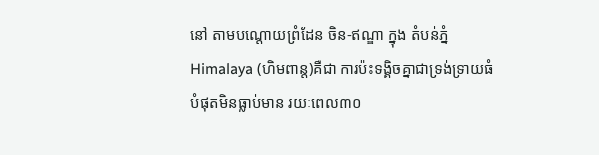នៅ តាមបណ្តោយព្រំដែន ចិន-ឥណ្ឌា ក្នុង តំបន់ភ្នំ Himalaya (ហិមពាន្ត)គឺជា ការប៉ះទង្គិចគ្នាជាទ្រង់ទ្រាយធំបំផុតមិនធ្លាប់មាន រយៈពេល៣០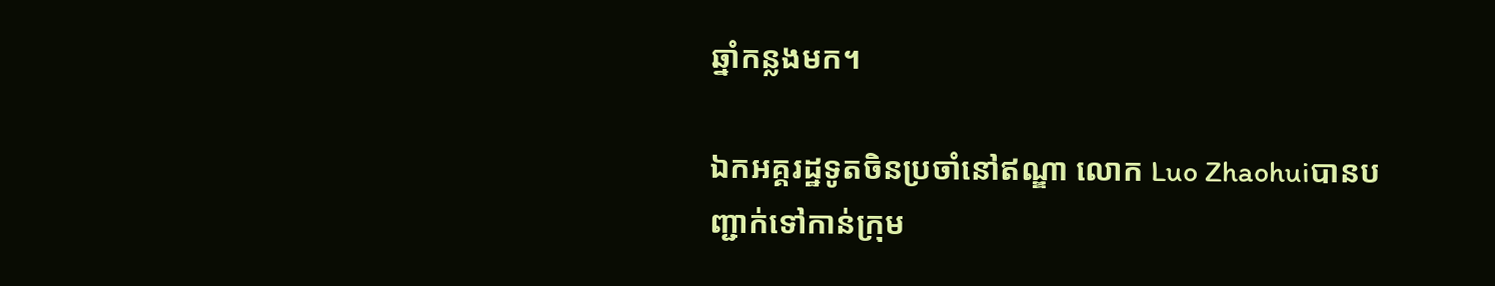ឆ្នាំកន្លងមក។

ឯកអគ្គរដ្ឋទូតចិនប្រចាំនៅឥណ្ឌា លោក Luo Zhaohuiបានបញ្ជាក់ទៅកាន់ក្រុម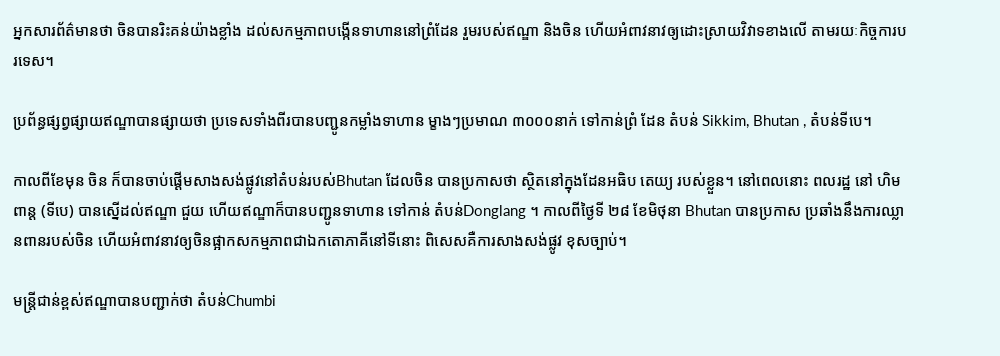អ្នកសារព័ត៌មានថា ចិនបានរិះគន់យ៉ាងខ្លាំង ដល់សកម្មភាពបង្កើនទាហាននៅព្រំដែន រួមរបស់ឥណ្ឌា និងចិន ហើយអំពាវនាវឲ្យដោះស្រាយវិវាទខាងលើ តាមរយៈកិច្ចការបរទេស។

ប្រព័ន្ធផ្សព្វផ្សាយឥណ្ឌាបានផ្សាយថា ប្រទេសទាំងពីរបានបញ្ជូនកម្លាំងទាហាន ម្ខាងៗប្រមាណ ៣០០០នាក់ ទៅកាន់ព្រំ ដែន តំបន់ Sikkim, Bhutan , តំបន់ទីបេ។

កាលពីខែមុន ចិន ក៏បានចាប់ផ្តើមសាងសង់ផ្លូវនៅតំបន់របស់Bhutan ដែលចិន បានប្រកាសថា ស្ថិតនៅក្នុងដែនអធិប តេយ្យ របស់ខ្លួន។ នៅពេលនោះ ពលរដ្ឋ នៅ ហិមពាន្ត (ទីបេ) បានស្នើដល់ឥណ្ឌា ជួយ ហើយឥណ្ឌាក៏បានបញ្ជូនទាហាន ទៅកាន់ តំបន់Donglang ។ កាលពីថ្ងៃទី ២៨ ខែមិថុនា Bhutan បានប្រកាស ប្រឆាំងនឹងការឈ្លានពានរបស់ចិន ហើយអំពាវនាវឲ្យចិនផ្អាកសកម្មភាពជាឯកតោភាគីនៅទីនោះ ពិសេសគឺការសាងសង់ផ្លូវ ខុសច្បាប់។

មន្តី្រជាន់ខ្ពស់ឥណ្ឌាបានបញ្ជាក់ថា តំបន់Chumbi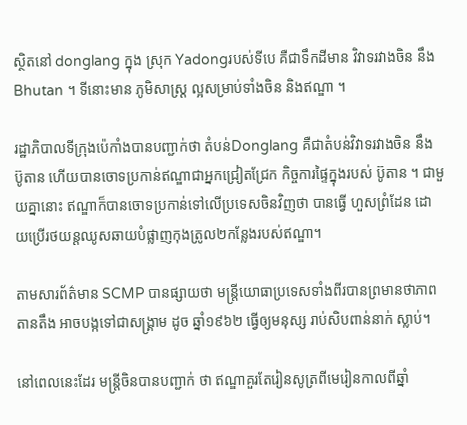ស្ថិតនៅ donglang ក្នុង ស្រុក Yadongរបស់ទីបេ គឺជាទឹកដីមាន វិវាទរវាងចិន នឹង Bhutan ។ ទីនោះមាន ភូមិសាស្ត្រ ល្អសម្រាប់ទាំងចិន និងឥណ្ឌា ។

រដ្ឋាភិបាលទីក្រុងប៉េកាំងបានបញ្ជាក់ថា តំបន់Donglang គឺជាតំបន់វិវាទរវាងចិន នឹង ប៊ូតាន ហើយបានចោទប្រកាន់ឥណ្ឌាជាអ្នកជ្រៀតជ្រែក កិច្ចការផ្ទៃក្នុងរបស់ ប៊ូតាន ។ ជាមួយគ្នានោះ ឥណ្ឌាក៏បានចោទប្រកាន់ទៅលើប្រទេសចិនវិញថា បានធ្វើ ហួសព្រំដែន ដោយប្រើរថយន្តឈូសឆាយបំផ្លាញកុងត្រូល២កន្លែងរបស់ឥណ្ឌា។

តាមសារព័ត៌មាន SCMP បានផ្សាយថា មន្ត្រីយោធាប្រទេសទាំងពីរបានព្រមានថាភាពតានតឹង អាចបង្កទៅជាសង្គ្រាម ដូច ឆ្នាំ១៩៦២ ធ្វើឲ្យមនុស្ស រាប់សិបពាន់នាក់ ស្លាប់។

នៅពេលនេះដែរ មន្ត្រីចិនបានបញ្ជាក់ ថា ឥណ្ឌាគួរតែរៀនសូត្រពីមេរៀនកាលពីឆ្នាំ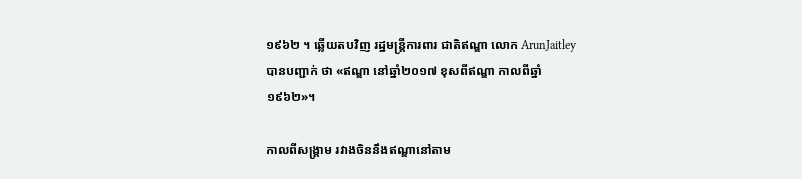១៩៦២ ។ ឆ្លើយតបវិញ រដ្ឋមន្ត្រីការពារ ជាតិឥណ្ឌា លោក ArunJaitley បានបញ្ជាក់ ថា «ឥណ្ឌា នៅឆ្នាំ២០១៧ ខុសពីឥណ្ឌា កាលពីឆ្នាំ១៩៦២»។

កាលពីសង្គ្រាម រវាងចិននឹងឥណ្ឌានៅតាម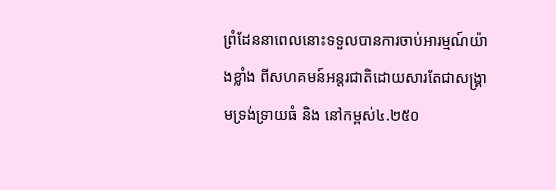ព្រំដែននាពេលនោះទទួលបានការចាប់អារម្មណ៍យ៉ាងខ្លាំង ពីសហគមន៍អន្តរជាតិដោយសារតែជាសង្គ្រាមទ្រង់ទ្រាយធំ និង នៅកម្ពស់៤.២៥០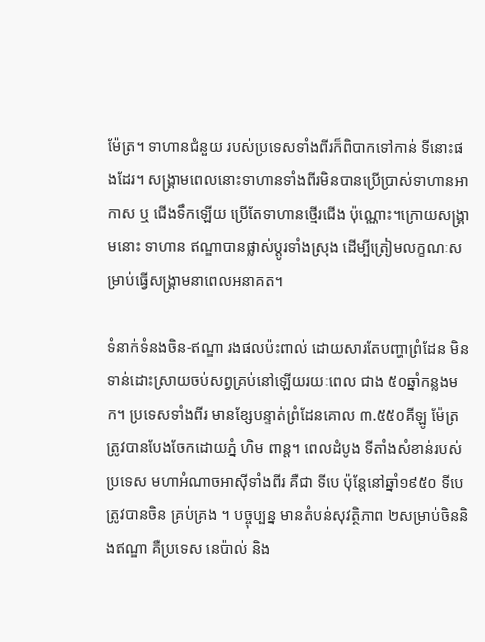ម៉ែត្រ។ ទាហានជំនួយ របស់ប្រទេសទាំងពីរក៏ពិបាកទៅកាន់ ទីនោះផងដែរ។ សង្គ្រាមពេលនោះទាហានទាំងពីរមិនបានប្រើប្រាស់ទាហានអាកាស ឬ ជើងទឹកឡើយ ប្រើតែទាហានថ្មើរជើង ប៉ុណ្ណោះ។ក្រោយសង្គ្រាមនោះ ទាហាន ឥណ្ឌាបានផ្លាស់ប្តូរទាំងស្រុង ដើម្បីត្រៀមលក្ខណៈសម្រាប់ធ្វើសង្គ្រាមនាពេលអនាគត។

ទំនាក់ទំនងចិន-ឥណ្ឌា រងផលប៉ះពាល់ ដោយសារតែបញ្ហាព្រំដែន មិនទាន់ដោះស្រាយចប់សព្វគ្រប់នៅឡើយរយៈពេល ជាង ៥០ឆ្នាំកន្លងមក។ ប្រទេសទាំងពីរ មានខ្សែបន្ទាត់ព្រំដែនគោល ៣.៥៥០គីឡូ ម៉ែត្រ ត្រូវបានបែងចែកដោយភ្នំ ហិម ពាន្ត។ ពេលដំបូង ទីតាំងសំខាន់របស់ ប្រទេស មហាអំណាចអាស៊ីទាំងពីរ គឺជា ទីបេ ប៉ុន្តែនៅឆ្នាំ១៩៥០ ទីបេ ត្រូវបានចិន គ្រប់គ្រង ។ បច្ចុប្បន្ន មានតំបន់សុវត្ថិភាព ២សម្រាប់ចិននិងឥណ្ឌា គឺប្រទេស នេប៉ាល់ និង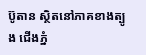ប៊ូតាន ស្ថិតនៅភាគខាងត្បូង ជើងភ្នំ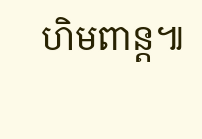ហិមពាន្ត៕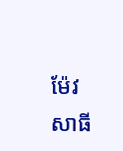ម៉ែវ សាធី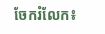ចែករំលែក៖